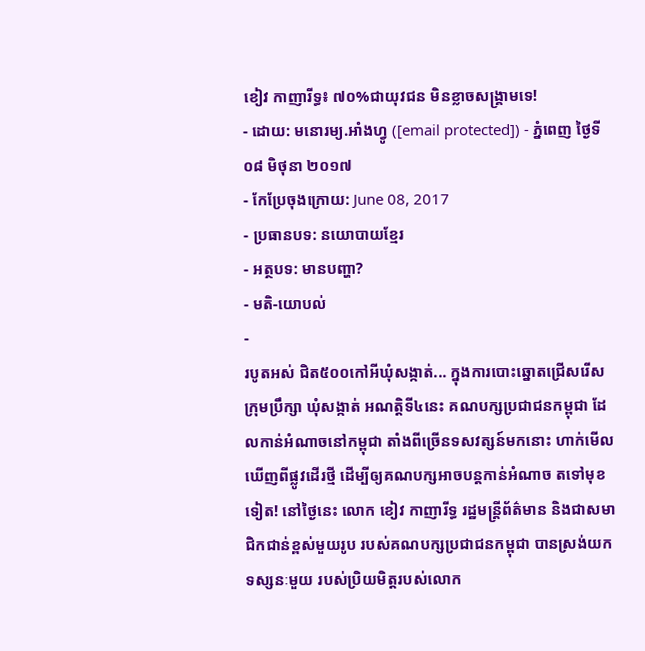ខៀវ កាញារីទ្ធ៖ ៧០%ជាយុវជន មិនខ្លាចសង្គ្រាមទេ!
- ដោយ: មនោរម្យ.អាំងហ្វូ ([email protected]) - ភ្នំពេញ ថ្ងៃទី០៨ មិថុនា ២០១៧
- កែប្រែចុងក្រោយ: June 08, 2017
- ប្រធានបទ: នយោបាយខ្មែរ
- អត្ថបទ: មានបញ្ហា?
- មតិ-យោបល់
-
របូតអស់ ជិត៥០០កៅអីឃុំសង្កាត់... ក្នុងការបោះឆ្នោតជ្រើសរើសក្រុមប្រឹក្សា ឃុំសង្កាត់ អណត្តិទី៤នេះ គណបក្សប្រជាជនកម្ពុជា ដែលកាន់អំណាចនៅកម្ពុជា តាំងពីច្រើនទសវត្សន៍មកនោះ ហាក់មើលឃើញពីផ្លូវដើរថ្មី ដើម្បីឲ្យគណបក្សអាចបន្តកាន់អំណាច តទៅមុខទៀត! នៅថ្ងៃនេះ លោក ខៀវ កាញារីទ្ធ រដ្ឋមន្ត្រីព័ត៌មាន និងជាសមាជិកជាន់ខ្ពស់មួយរូប របស់គណបក្សប្រជាជនកម្ពុជា បានស្រង់យកទស្សនៈមួយ របស់ប្រិយមិត្តរបស់លោក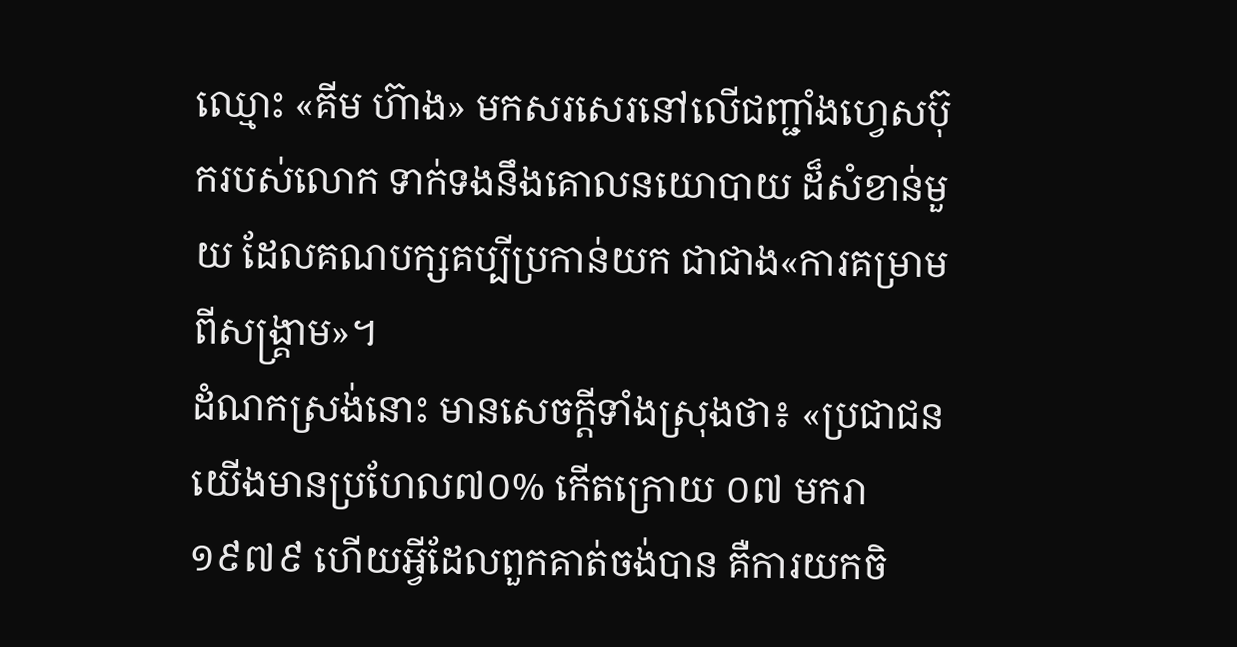ឈ្មោះ «គីម ហ៊ាង» មកសរសេរនៅលើជញ្ជាំងហ្វេសប៊ុករបស់លោក ទាក់ទងនឹងគោលនយោបាយ ដ៏សំខាន់មួយ ដែលគណបក្សគប្បីប្រកាន់យក ជាជាង«ការគម្រាមពីសង្គ្រាម»។
ដំណកស្រង់នោះ មានសេចក្ដីទាំងស្រុងថា៖ «ប្រជាជនយើងមានប្រហែល៧០% កើតក្រោយ ០៧ មករា ១៩៧៩ ហើយអ្វីដែលពួកគាត់ចង់បាន គឺការយកចិ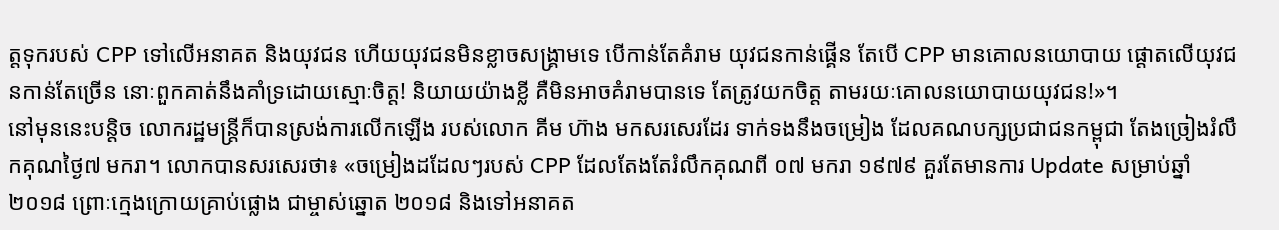ត្តទុករបស់ CPP ទៅលើអនាគត និងយុវជន ហើយយុវជនមិនខ្លាចសង្រ្គាមទេ បើកាន់តែគំរាម យុវជនកាន់ផ្គើន តែបើ CPP មានគោលនយោបាយ ផ្តោតលើយុវជនកាន់តែច្រើន នោៈពួកគាត់នឹងគាំទ្រដោយស្មោៈចិត្ត! និយាយយ៉ាងខ្លី គឺមិនអាចគំរាមបានទេ តែត្រូវយកចិត្ត តាមរយៈគោលនយោបាយយុវជន!»។
នៅមុននេះបន្តិច លោករដ្ឋមន្ត្រីក៏បានស្រង់ការលើកឡើង របស់លោក គីម ហ៊ាង មកសរសេរដែរ ទាក់ទងនឹងចម្រៀង ដែលគណបក្សប្រជាជនកម្ពុជា តែងច្រៀងរំលឹកគុណថ្ងៃ៧ មករា។ លោកបានសរសេរថា៖ «ចម្រៀងដដែលៗរបស់ CPP ដែលតែងតែរំលឹកគុណពី ០៧ មករា ១៩៧៩ គួរតែមានការ Update សម្រាប់ឆ្នាំ ២០១៨ ព្រោៈក្មេងក្រោយគ្រាប់ផ្លោង ជាម្ចាស់ឆ្នោត ២០១៨ និងទៅអនាគត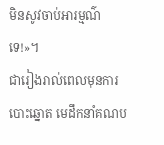មិនសូវចាប់អារម្មណ៌ទេ!»។
ជារៀងរាល់ពេលមុនការបោះឆ្នោត មេដឹកនាំគណប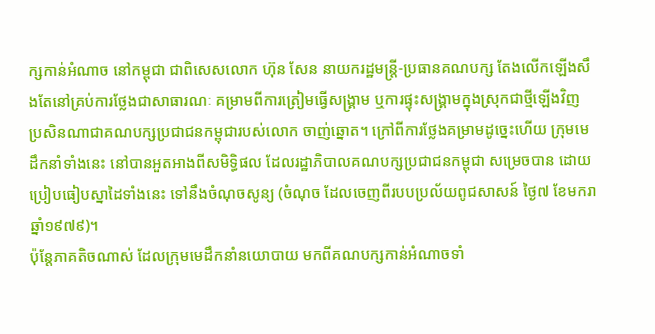ក្សកាន់អំណាច នៅកម្ពុជា ជាពិសេសលោក ហ៊ុន សែន នាយករដ្ឋមន្ត្រី-ប្រធានគណបក្ស តែងលើកឡើងសឹងតែនៅគ្រប់ការថ្លែងជាសាធារណៈ គម្រាមពីការត្រៀមធ្វើសង្គ្រាម ឬការផ្ទុះសង្គ្រាមក្នុងស្រុកជាថ្មីឡើងវិញ ប្រសិនណាជាគណបក្សប្រជាជនកម្ពុជារបស់លោក ចាញ់ឆ្នោត។ ក្រៅពីការថ្លែងគម្រាមដូច្នេះហើយ ក្រុមមេដឹកនាំទាំងនេះ នៅបានអួតអាងពីសមិទ្ធិផល ដែលរដ្ឋាភិបាលគណបក្សប្រជាជនកម្ពុជា សម្រេចបាន ដោយប្រៀបធៀបស្នាដៃទាំងនេះ ទៅនឹងចំណុចសូន្យ (ចំណុច ដែលចេញពីរបបប្រល័យពូជសាសន៍ ថ្ងៃ៧ ខែមករា ឆ្នាំ១៩៧៩)។
ប៉ុន្តែភាគតិចណាស់ ដែលក្រុមមេដឹកនាំនយោបាយ មកពីគណបក្សកាន់អំណាចទាំ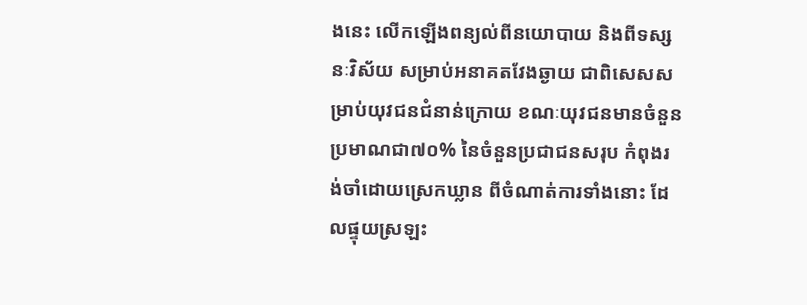ងនេះ លើកឡើងពន្យល់ពីនយោបាយ និងពីទស្សនៈវិស័យ សម្រាប់អនាគតវែងឆ្ងាយ ជាពិសេសសម្រាប់យុវជនជំនាន់ក្រោយ ខណៈយុវជនមានចំនួន ប្រមាណជា៧០% នៃចំនួនប្រជាជនសរុប កំពុងរង់ចាំដោយស្រេកឃ្លាន ពីចំណាត់ការទាំងនោះ ដែលផ្ទុយស្រឡះ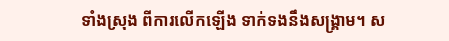ទាំងស្រុង ពីការលើកឡើង ទាក់ទងនឹងសង្គ្រាម។ ស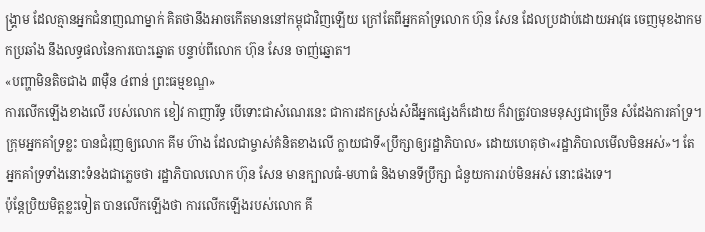ង្គ្រាម ដែលគ្មានអ្នកជំនាញណាម្នាក់ គិតថានឹងអាចកើតមាននៅកម្ពុជាវិញឡើយ ក្រៅតែពីអ្នកគាំទ្រលោក ហ៊ុន សែន ដែលប្រដាប់ដោយអាវុធ ចេញមុខងាកមកប្រឆាំង នឹងលទ្ធផលនៃការបោះឆ្នោត បន្ទាប់ពីលោក ហ៊ុន សែន ចាញ់ឆ្នោត។
«បញ្ហាមិនតិចជាង ៣ម៉ឺន ៤ពាន់ ព្រះធម្មខណ្ឌ»
ការលើកឡើងខាងលើ របស់លោក ខៀវ កាញារីទ្ធ បើទោះជាសំណេរនេះ ជាការដកស្រង់សំដីអ្នកផ្សេងក៏ដោយ ក៏វាត្រូវបានមនុស្សជាច្រើន សំដែងការគាំទ្រ។ ក្រុមអ្នកគាំទ្រខ្លះ បានជំរុញឲ្យលោក គីម ហ៊ាង ដែលជាម្ចាស់គំនិតខាងលើ ក្លាយជាទី«ប្រឹក្សាឲ្យរដ្ឋាភិបាល» ដោយហេតុថា«រដ្ឋាភិបាលមើលមិនអស់»។ តែអ្នកគាំទ្រទាំងនោះទំនងជាភ្លេចថា រដ្ឋាភិបាលលោក ហ៊ុន សែន មានក្បាលធំ-មហាធំ និងមានទីប្រឹក្សា ជំនួយការរាប់មិនអស់ នោះផងទេ។
ប៉ុន្តែប្រិយមិត្តខ្លះទៀត បានលើកឡើងថា ការលើកឡើងរបស់លោក គី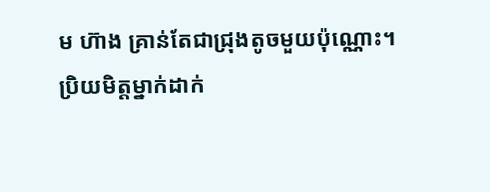ម ហ៊ាង គ្រាន់តែជាជ្រុងតូចមួយប៉ុណ្ណោះ។ ប្រិយមិត្តម្នាក់ដាក់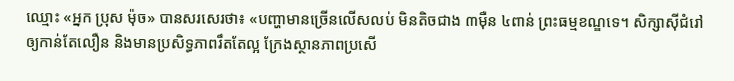ឈ្មោះ «អ្នក ប្រុស ម៉ុច» បានសរសេរថា៖ «បញ្ហាមានច្រើនលើសលប់ មិនតិចជាង ៣ម៉ឺន ៤ពាន់ ព្រះធម្មខណ្ឌទេ។ សិក្សាស៊ីជំរៅ ឲ្យកាន់តែលឿន និងមានប្រសិទ្ធភាពរឹតតែល្អ ក្រែងស្ថានភាពប្រសើ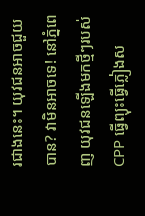រជាងនេះ។ យុវជនអាចជួយបាន? វាមិនអាចទេ! នៅភ្នំពេញ យុវជនឡើងមកថ្មីៗរបស់ CPP ធ្វើព្យុះធ្វើភ្លៀងស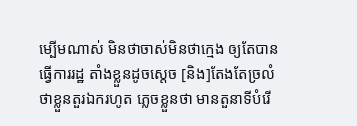ម្បើមណាស់ មិនថាចាស់មិនថាក្មេង ឲ្យតែបានធ្វើការរដ្ឋ តាំងខ្លួនដូចស្តេច [និង]តែងតែច្រលំថាខ្លួនតួរឯករហូត ភ្លេចខ្លួនថា មានតួនាទីបំរើ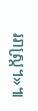ររាស្រ្ត។»៕